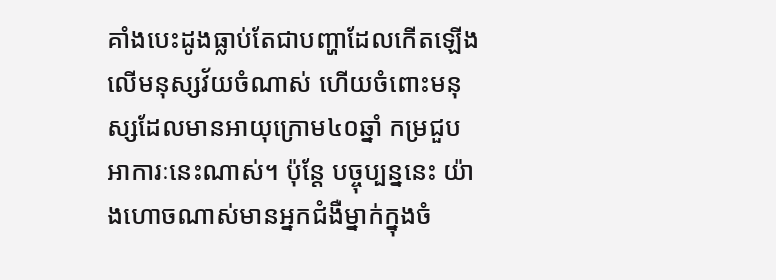គាំងបេះដូងធ្លាប់តែជាបញ្ហាដែលកើតឡើងលើមនុស្សវ័យចំណាស់ ហើយចំពោះមនុស្សដែលមានអាយុក្រោម៤០ឆ្នាំ កម្រជួបអាការៈនេះណាស់។ ប៉ុន្តែ បច្ចុប្បន្ននេះ យ៉ាងហោចណាស់មានអ្នកជំងឺម្នាក់ក្នុងចំ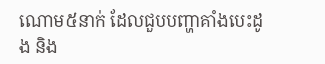ណោម៥នាក់ ដែលជួបបញ្ហាគាំងបេះដូង និង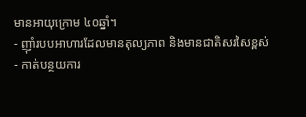មានអាយុក្រោម ៤០ឆ្នាំ។
- ញ៉ាំរបបអាហារដែលមានតុល្យភាព និងមានជាតិសរសៃខ្ពស់
- កាត់បន្ថយការ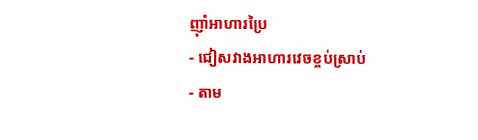ញ៉ាំអាហារប្រៃ
- ជៀសវាងអាហារវេចខ្ចប់ស្រាប់
- តាម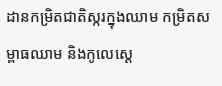ដានកម្រិតជាតិស្ករក្នុងឈាម កម្រិតសម្ពាធឈាម និងកូលេស្តេ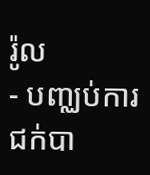រ៉ូល
- បញ្ឈប់ការជក់បា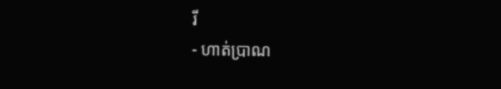រី
- ហាត់ប្រាណ